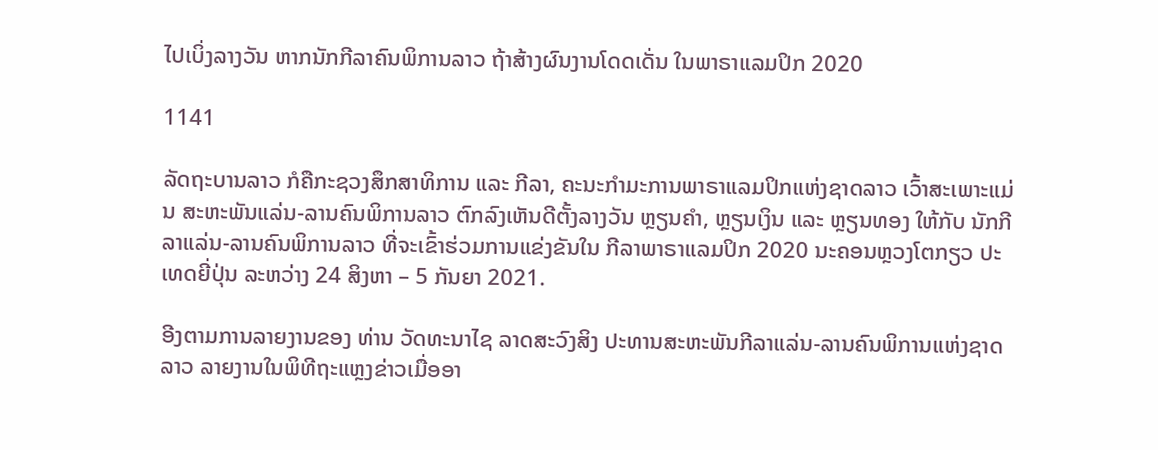ໄປເບິ່ງລາງວັນ ຫາກນັກກີລາຄົນພິການລາວ ຖ້າສ້າງຜົນງານໂດດເດັ່ນ ໃນພາຣາແລມປິກ 2020

1141

ລັດຖະບານລາວ ກໍຄືກະຊວງສຶກສາທິການ ແລະ ກີລາ, ຄະນະກໍາມະການພາຣາແລມປິກແຫ່ງຊາດລາວ ເວົ້າສະເພາະແມ່ນ ສະຫະພັນແລ່ນ-ລານຄົນພິການລາວ ຕົກລົງເຫັນດີຕັ້ງລາງວັນ ຫຼຽນຄໍາ, ຫຼຽນເງິນ ແລະ ຫຼຽນທອງ ໃຫ້ກັບ ນັກກີລາແລ່ນ-ລານຄົນພິການລາວ ທີ່ຈະເຂົ້າຮ່ວມການແຂ່ງຂັນໃນ ກີລາພາຣາແລມປິກ 2020 ນະຄອນຫຼວງໂຕກຽວ ປະເທດຍີ່ປຸ່ນ ລະຫວ່າງ 24 ສິງຫາ – 5 ກັນຍາ 2021.

ອີງຕາມການລາຍງານຂອງ ທ່ານ ວັດທະນາໄຊ ລາດສະວົງສິງ ປະທານສະຫະພັນກີລາແລ່ນ-ລານຄົນພິການແຫ່ງຊາດລາວ ລາຍງານໃນພິທີຖະແຫຼງຂ່າວເມື່ອອາ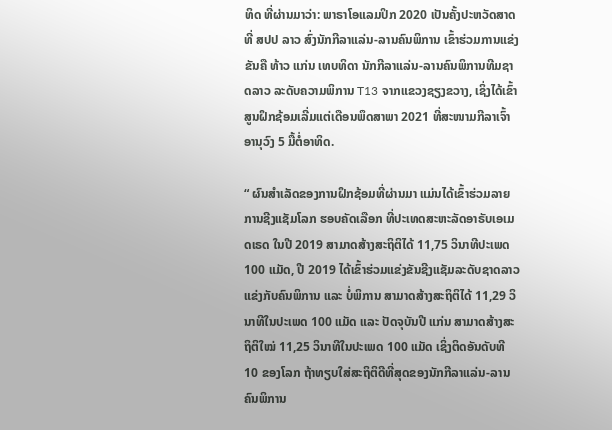ທິດ ທີ່ຜ່ານມາວ່າ: ພາຣາໂອແລມປິກ 2020 ເປັນຄັ້ງປະຫວັດສາດທີ່ ສປປ ລາວ ສົ່ງນັກກີລາແລ່ນ-ລານຄົນພິການ ເຂົ້າຮ່ວມການແຂ່ງຂັນຄື ທ້າວ ແກ່ນ ເທບທິດາ ນັກກີລາແລ່ນ-ລານຄົນພິການທີມຊາດລາວ ລະດັບຄວາມພິການ T13 ຈາກແຂວງຊຽງຂວາງ, ເຊິ່ງໄດ້ເຂົ້າສູນຝຶກຊ້ອມເລີ່ມແຕ່ເດືອນພຶດສາພາ 2021 ທີ່ສະໜາມກີລາເຈົ້າອານຸວົງ 5 ມື້ຕໍ່ອາທິດ.

“ ຜົນສໍາເລັດຂອງການຝຶກຊ້ອມທີ່ຜ່ານມາ ແມ່ນໄດ້ເຂົ້າຮ່ວມລາຍການຊີງແຊັມໂລກ ຮອບຄັດເລືອກ ທີ່ປະເທດສະຫະລັດອາຣັບເອເມດເຣດ ໃນປີ 2019 ສາມາດສ້າງສະຖິຕິໄດ້ 11,75 ວິນາທີປະເພດ 100 ແມັດ, ປີ 2019 ໄດ້ເຂົ້າຮ່ວມແຂ່ງຂັນຊີງແຊັມລະດັບຊາດລາວ ແຂ່ງກັບຄົນພິການ ແລະ ບໍ່ພິການ ສາມາດສ້າງສະຖິຕິໄດ້ 11,29 ວິນາທີໃນປະເພດ 100 ແມັດ ແລະ ປັດຈຸບັນປີ ແກ່ນ ສາມາດສ້າງສະຖິຕິໃໝ່ 11,25 ວິນາທີໃນປະເພດ 100 ແມັດ ເຊິ່ງຕິດອັນດັບທີ 10 ຂອງໂລກ ຖ້າທຽບໃສ່ສະຖິຕິດີທີ່ສຸດຂອງນັກກີລາແລ່ນ-ລານຄົນພິການ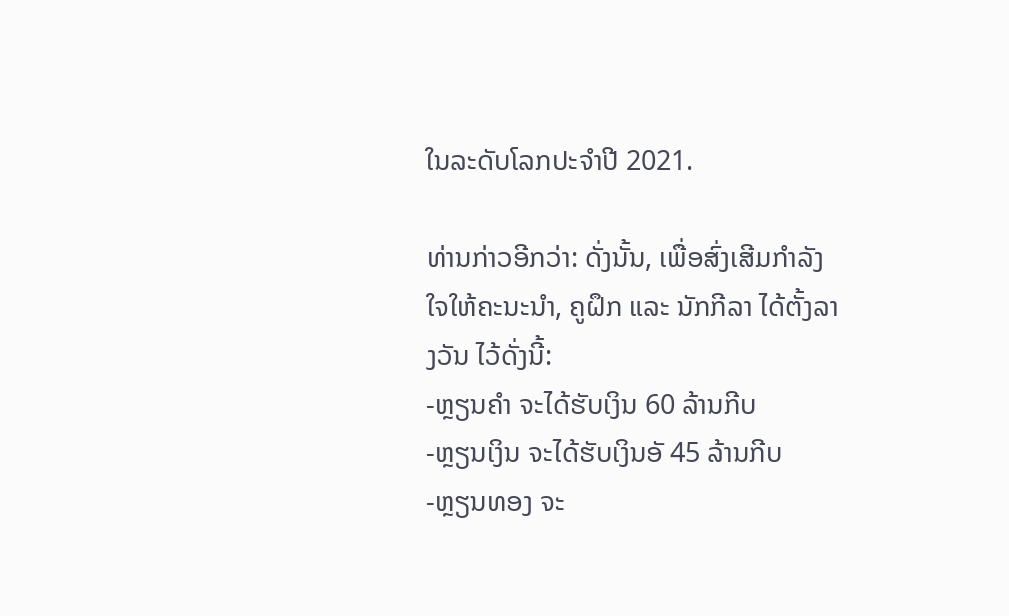ໃນລະດັບໂລກປະຈໍາປີ 2021.

ທ່ານກ່າວອີກວ່າ: ດັ່ງນັ້ນ, ເພື່ອສົ່ງເສີມກໍາລັງໃຈໃຫ້ຄະນະນໍາ, ຄູຝຶກ ແລະ ນັກກີລາ ໄດ້ຕັ້ງລາງວັນ ໄວ້ດັ່ງນີ້:
-ຫຼຽນຄໍາ ຈະໄດ້ຮັບເງິນ 60 ລ້ານກີບ
-ຫຼຽນເງິນ ຈະໄດ້ຮັບເງິນອັ 45 ລ້ານກີບ
-ຫຼຽນທອງ ຈະ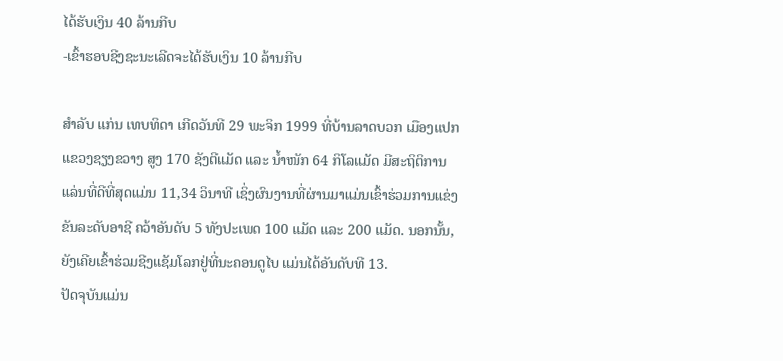ໄດ້ຮັບເງິນ 40 ລ້ານກີບ
-ເຂົ້າຮອບຊີງຊະນະເລີດຈະໄດ້ຮັບເງິນ 10 ລ້ານກີບ

ສໍາລັບ ແກ່ນ ເທບທິດາ ເກີດວັນທີ 29 ພະຈິກ 1999 ທີ່ບ້ານລາດບວກ ເມືອງແປກ ແຂວງຊຽງຂວາງ ສູງ 170 ຊັງຕີແມັດ ແລະ ນໍ້າໜັກ 64 ກິໂລແມັດ ມີສະຖິຕິການແລ່ນທີ່ດີທີ່ສຸດແມ່ນ 11,34 ວິນາທີ ເຊິ່ງຜົນງານທີ່ຜ່ານມາແມ່ນເຂົ້າຮ່ວມການແຂ່ງຂັນລະດັບອາຊີ ຄວ້າອັນດັບ 5 ທັງປະເພດ 100 ແມັດ ແລະ 200 ແມັດ. ນອກນັ້ນ, ຍັງເຄີຍເຂົ້າຮ່ວມຊີງແຊັມໂລກຢູ່ທີ່ນະຄອນດູໄບ ແມ່ນໄດ້ອັນດັບທີ 13.
ປັດຈຸບັນແມ່ນ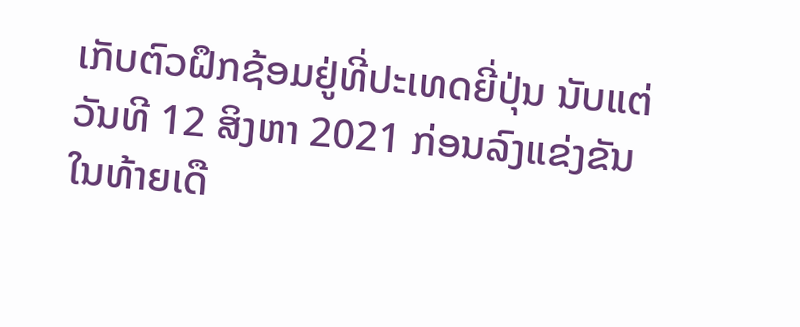ເກັບຕົວຝຶກຊ້ອມຢູ່ທີ່ປະເທດຍີ່ປຸ່ນ ນັບແຕ່ວັນທີ 12 ສິງຫາ 2021 ກ່ອນລົງແຂ່ງຂັນໃນທ້າຍເດື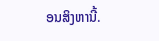ອນສິງຫານີ້.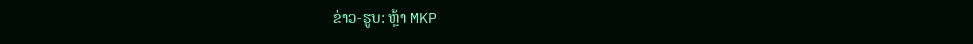ຂ່າວ-ຮູບ: ຫຼ້າ MKP